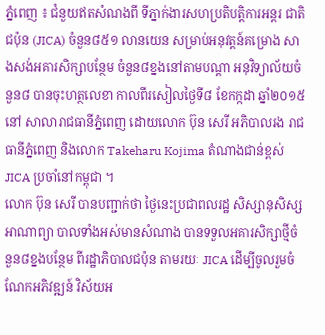ភ្នំពេញ ៖ ជំនួយឥតសំណងពី ទីភ្នាក់ងារសហប្រតិបត្តិការអន្តរ ជាតិជប៉ុន (JICA) ចំនួន៨៥១ លានយេន សម្រាប់អនុវត្តន៍គម្រោង សាងសង់អគារសិក្សាបន្ថែម ចំនួន៨ខ្នងនៅតាមបណ្តា អនុវិទ្យាល័យចំនួន៨ បានចុះហត្ថលេខា កាលពីរសៀលថ្ងៃទី៨ ខែកក្កដា ឆ្នាំ២០១៥ នៅ សាលារាជធានីភ្នំពេញ ដោយលោក ប៊ុន សេរី អភិបាលរង រាជធានីភ្នំពេញ និងលោក Takeharu Kojima តំណាងជាន់ខ្ពស់ JICA ប្រចាំនៅកម្ពុជា ។
លោក ប៊ុន សេរី បានបញ្ជាក់ថា ថ្ងៃនេះប្រជាពលរដ្ឋ សិស្សានុសិស្ស អាណាព្យា បាលទាំងអស់មានសំណាង បានទទួលអគារសិក្សាថ្មីចំនួន៨ខ្នងបន្ថែម ពីរដ្ឋាភិបាលជប៉ុន តាមរយៈ JICA ដើម្បីចូលរួមចំណែកអភិវឌ្ឍន៍ វិស័យអ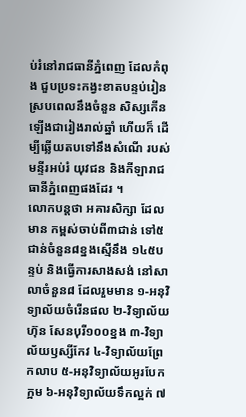ប់រំនៅរាជធានីភ្នំពេញ ដែលកំពុង ជួបប្រទះកង្វះខាតបន្ទប់រៀន ស្របពេលនឹងចំនួន សិស្សកើនឡើងជារៀងរាល់ឆ្នាំ ហើយក៏ ដើម្បីឆ្លើយតបទៅនឹងសំណើ របស់មន្ទីរអប់រំ យុវជន និងកីឡារាជធានីភ្នំពេញផងដែរ ។
លោកបន្ដថា អគារសិក្សា ដែលមាន កម្ពស់ចាប់ពី៣ជាន់ ទៅ៥ជាន់ចំនួន៨ខ្នងស្មើនឹង ១៤៥បន្ទប់ និងធ្វើការសាងសង់ នៅសាលាចំនួន៨ ដែលរួមមាន ១-អនុវិទ្យាល័យចំរើនផល ២-វិទ្យាល័យហ៊ុន សែនបុរី១០០ខ្នង ៣-វិទ្យាល័យឫស្សីកែវ ៤-វិទ្យាល័យព្រែកលាប ៥-អនុវិទ្យាល័យអូរបែកក្អម ៦-អនុវិទ្យាល័យទឹកល្អក់ ៧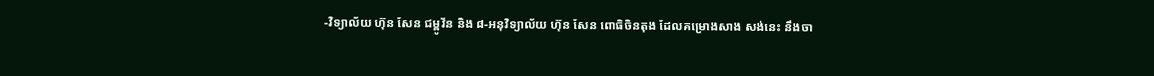-វិទ្យាល័យ ហ៊ុន សែន ជម្ពូវ័ន និង ៨-អនុវិទ្យាល័យ ហ៊ុន សែន ពោធិចិនតុង ដែលគម្រោងសាង សង់នេះ នឹងចា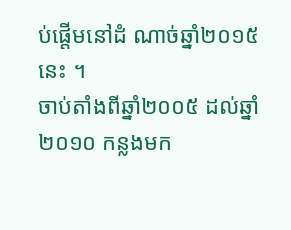ប់ផ្តើមនៅដំ ណាច់ឆ្នាំ២០១៥នេះ ។
ចាប់តាំងពីឆ្នាំ២០០៥ ដល់ឆ្នាំ២០១០ កន្លងមក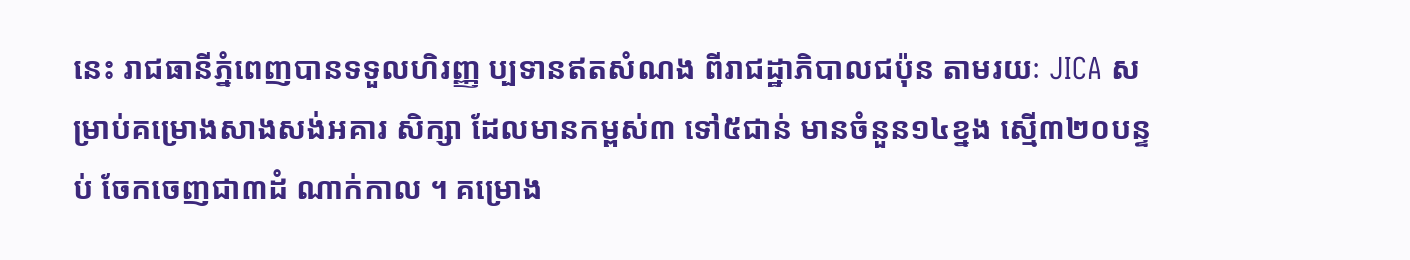នេះ រាជធានីភ្នំពេញបានទទួលហិរញ្ញ ប្បទានឥតសំណង ពីរាជដ្ឋាភិបាលជប៉ុន តាមរយៈ JICA សម្រាប់គម្រោងសាងសង់អគារ សិក្សា ដែលមានកម្ពស់៣ ទៅ៥ជាន់ មានចំនួន១៤ខ្នង ស្មើ៣២០បន្ទប់ ចែកចេញជា៣ដំ ណាក់កាល ។ គម្រោង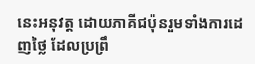នេះអនុវត្ដ ដោយភាគីជប៉ុនរួមទាំងការដេញថ្លៃ ដែលប្រព្រឹ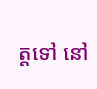ត្ដទៅ នៅ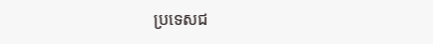ប្រទេសជ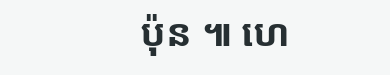ប៉ុន ៕ ហេ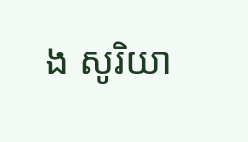ង សូរិយា